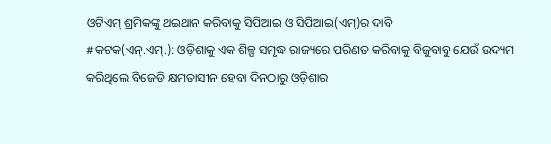ଓଟିଏମ୍ ଶ୍ରମିକଙ୍କୁ ଥଇଥାନ କରିବାକୁ ସିପିଆଇ ଓ ସିପିଆଇ(ଏମ୍)ର ଦାବି
#କଟକ(ଏନ୍.ଏମ୍.): ଓଡ଼ିଶାକୁ ଏକ ଶିଳ୍ପ ସମୃଦ୍ଧ ରାଜ୍ୟରେ ପରିଣତ କରିବାକୁ ବିଜୁବାବୁ ଯେଉଁ ଉଦ୍ୟମ କରିଥିଲେ ବିଜେଡି କ୍ଷମତାସୀନ ହେବା ଦିନଠାରୁ ଓଡ଼ିଶାର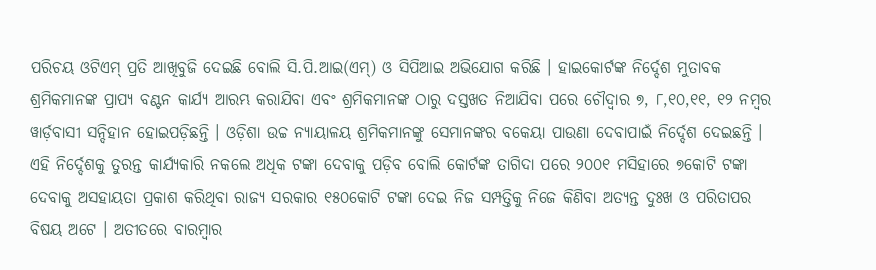ପରିଚୟ ଓଟିଏମ୍ ପ୍ରତି ଆଖିବୁଜି ଦେଇଛି ବୋଲି ସି.ପି.ଆଇ(ଏମ୍) ଓ ସିପିଆଇ ଅଭିଯୋଗ କରିଛି । ହାଇକୋର୍ଟଙ୍କ ନିର୍ଦ୍ଦେଶ ମୁତାବକ ଶ୍ରମିକମାନଙ୍କ ପ୍ରାପ୍ୟ ବଣ୍ଟନ କାର୍ଯ୍ୟ ଆରମ୍ଭ କରାଯିବା ଏବଂ ଶ୍ରମିକମାନଙ୍କ ଠାରୁ ଦସ୍ତଖତ ନିଆଯିବା ପରେ ଚୌଦ୍ୱାର ୭, ୮,୧୦,୧୧, ୧୨ ନମ୍ବର ୱାର୍ଡ଼ବାସୀ ସନ୍ଦିହାନ ହୋଇପଡ଼ିଛନ୍ତି । ଓଡ଼ିଶା ଉଚ୍ଚ ନ୍ୟାୟାଳୟ ଶ୍ରମିକମାନଙ୍କୁ ସେମାନଙ୍କର ବକେୟା ପାଉଣା ଦେବାପାଇଁ ନିର୍ଦ୍ଦେଶ ଦେଇଛନ୍ତି । ଏହି ନିର୍ଦ୍ଦେଶକୁ ତୁରନ୍ତ କାର୍ଯ୍ୟକାରି ନକଲେ ଅଧିକ ଟଙ୍କା ଦେବାକୁ ପଡ଼ିବ ବୋଲି କୋର୍ଟଙ୍କ ତାଗିଦା ପରେ ୨୦୦୧ ମସିହାରେ ୭କୋଟି ଟଙ୍କା ଦେବାକୁ ଅସହାୟତା ପ୍ରକାଶ କରିଥିବା ରାଜ୍ୟ ସରକାର ୧୫୦କୋଟି ଟଙ୍କା ଦେଇ ନିଜ ସମ୍ପତ୍ତିକୁ ନିଜେ କିଣିବା ଅତ୍ୟନ୍ତ ଦୁଃଖ ଓ ପରିତାପର ବିଷୟ ଅଟେ । ଅତୀତରେ ବାରମ୍ବାର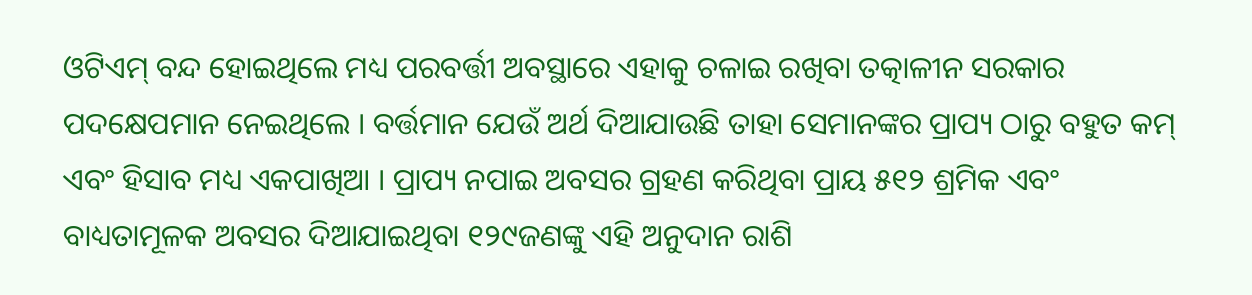ଓଟିଏମ୍ ବନ୍ଦ ହୋଇଥିଲେ ମଧ୍ୟ ପରବର୍ତ୍ତୀ ଅବସ୍ଥାରେ ଏହାକୁ ଚଳାଇ ରଖିବା ତତ୍କାଳୀନ ସରକାର ପଦକ୍ଷେପମାନ ନେଇଥିଲେ । ବର୍ତ୍ତମାନ ଯେଉଁ ଅର୍ଥ ଦିଆଯାଉଛି ତାହା ସେମାନଙ୍କର ପ୍ରାପ୍ୟ ଠାରୁ ବହୁତ କମ୍ ଏବଂ ହିସାବ ମଧ୍ୟ ଏକପାଖିଆ । ପ୍ରାପ୍ୟ ନପାଇ ଅବସର ଗ୍ରହଣ କରିଥିବା ପ୍ରାୟ ୫୧୨ ଶ୍ରମିକ ଏବଂ ବାଧ୍ୟତାମୂଳକ ଅବସର ଦିଆଯାଇଥିବା ୧୨୯ଜଣଙ୍କୁ ଏହି ଅନୁଦାନ ରାଶି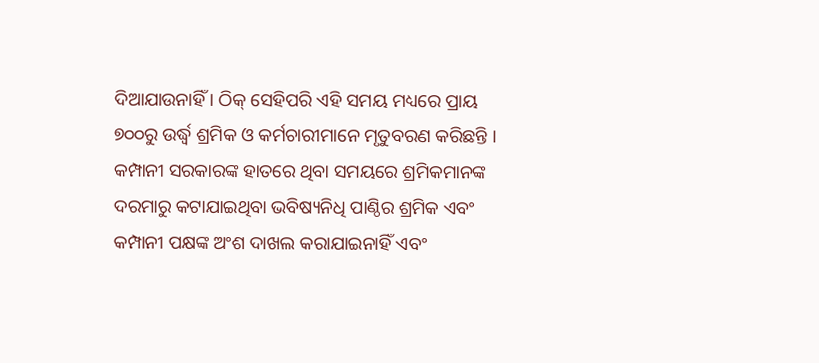ଦିଆଯାଉନାହିଁ । ଠିକ୍ ସେହିପରି ଏହି ସମୟ ମଧ୍ୟରେ ପ୍ରାୟ ୭୦୦ରୁ ଉର୍ଦ୍ଧ୍ୱ ଶ୍ରମିକ ଓ କର୍ମଚାରୀମାନେ ମୃତୁବରଣ କରିଛନ୍ତି । କମ୍ପାନୀ ସରକାରଙ୍କ ହାତରେ ଥିବା ସମୟରେ ଶ୍ରମିକମାନଙ୍କ ଦରମାରୁ କଟାଯାଇଥିବା ଭବିଷ୍ୟନିଧି ପାଣ୍ଠିର ଶ୍ରମିକ ଏବଂ କମ୍ପାନୀ ପକ୍ଷଙ୍କ ଅଂଶ ଦାଖଲ କରାଯାଇନାହିଁ ଏବଂ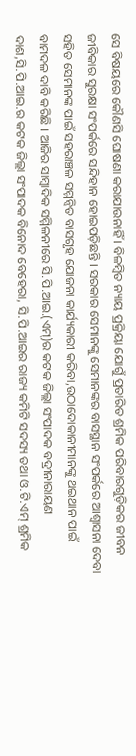ସେ ବିଷୟରେ କୌଣସି ଘୋଷଣା କରାଯାଉନାହିଁ । ବିଳମ୍ବିତ ନ୍ୟାୟ ପ୍ରକ୍ରିୟା ଯୋଗୁଁ ପ୍ରତାରିତ ଶ୍ରମିକ ପରିବାରଗୁଡ଼ିକର ଜୀବନ ଜୀବିକାର ସୁରକ୍ଷା ସଂପର୍କରେ ସନ୍ଦିହାନ ହୋଇପଡ଼ିଛନ୍ତି । ସରକାର ସେମାନଙ୍କୁ ସେମାନଙ୍କର ବାସସ୍ଥାନ ସଂପର୍କରେ ଆଶ୍ୱାସନା ଦେବା ସହିତ ସେମାନଙ୍କ ପାଇଁ ସହରାଞ୍ଚଳ ସମ୍ମନ୍ୱିତ ବାସଗୃହ ଯୋଜନା କାର୍ଯ୍ୟକାରୀ କରିବା,ଉଠାଦୋକାନୀମାନଙ୍କୁ ଥଇଥାନ ପାଇଁ ବାମଦଳ ଦାବି କରିଛି । ଆଜିର ସାମ୍ବାଦିକ ସମ୍ମିଳନୀରେ ସି.ପି.ଆଇ.(ଏମ୍)ର କଟକ ଜିଲ୍ଲା ସଂପାଦକ ବଦ୍ରୀନାରାୟଣ ଦାଶ,ସି.ପି.ଆଇ.ର କଟକ ଜିଲ୍ଲା ସଂପାଦକ ବିନୋଦ ବେହେରା, ସି.ପି.ଆଇର ରାଜ୍ୟ କମିଟି ସଦସ୍ୟ ତଥା ଓ.ଟି.ଏମ୍ ଶ୍ରମିକ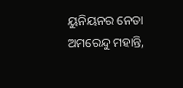ୟୁନିୟନର ନେତା ଅମରେନ୍ଦୁ ମହାନ୍ତି,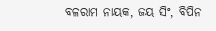ବଳରାମ ନାୟକ, ଜୟ ସିଂ, ବିପିନ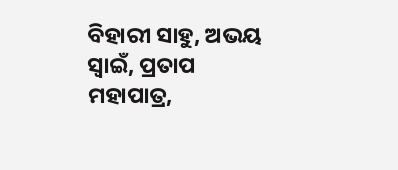ବିହାରୀ ସାହୁ, ଅଭୟ ସ୍ୱାଇଁ, ପ୍ରତାପ ମହାପାତ୍ର,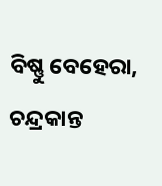ବିଷ୍ଣୁ ବେହେରା, ଚନ୍ଦ୍ରକାନ୍ତ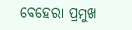ବେହେରା ପ୍ରମୁଖ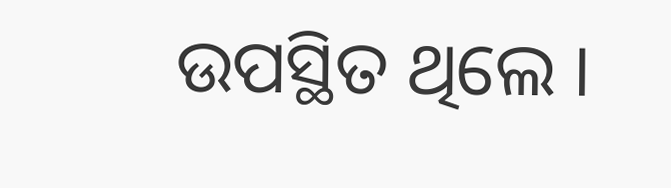ଉପସ୍ଥିତ ଥିଲେ ।